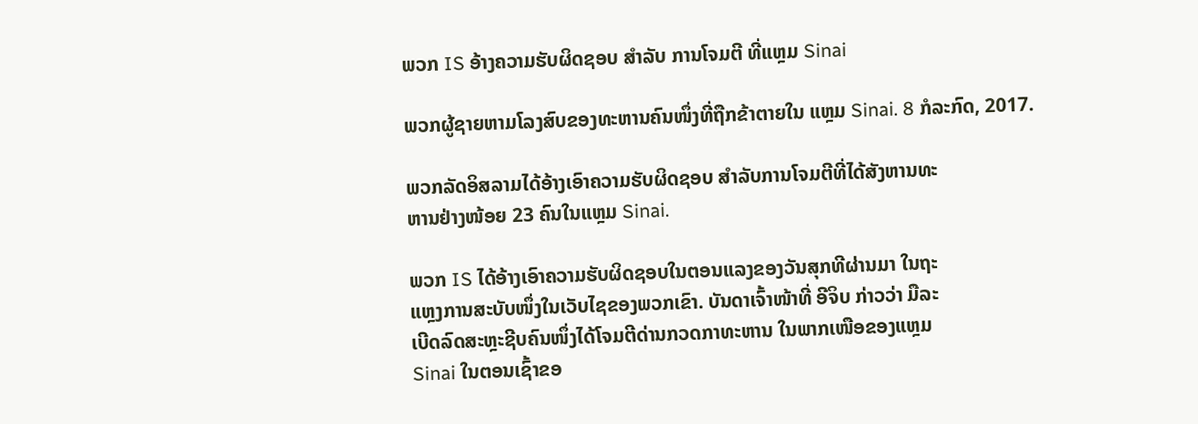ພວກ IS ອ້າງຄວາມຮັບຜິດຊອບ ສຳລັບ ການໂຈມຕີ ທີ່ແຫຼມ Sinai

ພວກຜູ້ຊາຍຫາມໂລງສົບຂອງທະຫານຄົນໜຶ່ງທີ່ຖືກຂ້າຕາຍໃນ ແຫຼມ Sinai. 8 ກໍລະກົດ, 2017.

ພວກລັດອິສລາມໄດ້ອ້າງເອົາຄວາມຮັບຜິດຊອບ ສຳລັບການໂຈມຕີທີ່ໄດ້ສັງຫານທະ
ຫານຢ່າງໜ້ອຍ 23 ຄົນໃນແຫຼມ Sinai.

ພວກ IS ໄດ້ອ້າງເອົາຄວາມຮັບຜິດຊອບໃນຕອນແລງຂອງວັນສຸກທີຜ່ານມາ ໃນຖະ
ແຫຼງການສະບັບໜຶ່ງໃນເວັບໄຊຂອງພວກເຂົາ. ບັນດາເຈົ້າໜ້າທີ່ ອີຈິບ ກ່າວວ່າ ມືລະ
ເບີດລົດສະຫຼະຊີບຄົນໜຶ່ງໄດ້ໂຈມຕີດ່ານກວດກາທະຫານ ໃນພາກເໜືອຂອງແຫຼມ
Sinai ໃນຕອນເຊົ້າຂອ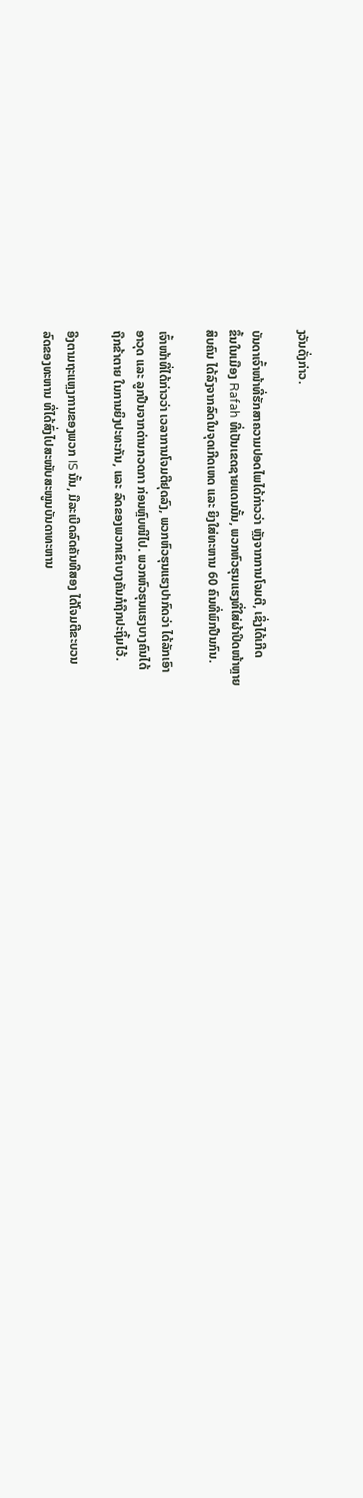ງວັນດັ່ງກ່າວ.

ບັນດາເຈົ້າໜ້າທີ່ຮັກສາຄວາມປອດໄພໄດ້ກ່າວວ່າ ຫຼັງຈາກການໂຈມຕີ, ເຊິ່ງໄດ້ເກີດ
ຂຶ້ນໃນເມືອງ Rafah ທີ່ເປັນເຂດຊາຍແດນນັ້ນ, ພວກຫົວຮຸນແຮງທີ່ໃສ່ຜ້າປິດໜ້າຫຼາຍ
ສິບຄົນ ໄດ້ລົງຈາກລົດໃນຈຸດເກີດເຫດ ແລະ ຍິງໃສ່ທະຫານ 60 ຄົນທີ່ພົກປືນກົນ.

ເຈົ້າໜ້າທີ່ໄດ້ກ່າວວ່າ ເວລາການໂຈມຕີຢຸດລົງ, ພວກຫົວຮຸນແຮງປາກົດວ່າ ໄດ້ລັກເອົາ
ອາວຸດ ແລະ ລູກປືນຈາກດ່ານກວດກາ ກ່ອນຫຼົບໜີໄປ. ພວກຫົວຮຸນແຮງບາງຄົນໄດ້
ຖືກຂ້າຕາຍ ໃນການຍິງປະທະກັນ, ແລະ ລົດຂອງພວກເຂົາບາງຄັນກໍຖືກປະຖິ້ມໄວ້.

ອີງຕາມຖະແຫຼງການຂອງພວກ IS ນັ້ນ, ມືລະເບີດລົດຄັນທີສອງ ໄດ້ໂຈມຕີຂະບວນ
ລົດຂອງທະຫານ ທີ່ໄດ້ສົ່ງໄປສະໜັບສະໜູນບັນດາທະຫານ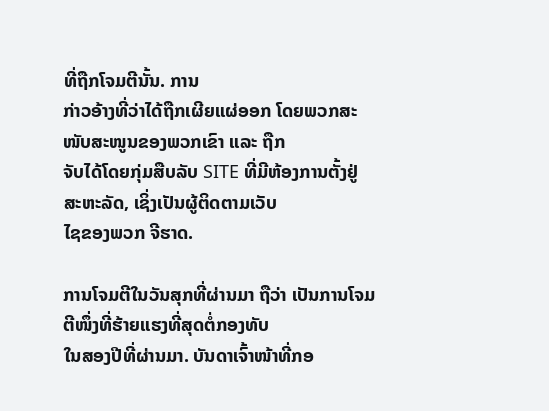ທີ່ຖືກໂຈມຕີນັ້ນ. ການ
ກ່າວອ້າງທີ່ວ່າໄດ້ຖືກເຜີຍແຜ່ອອກ ໂດຍພວກສະໜັບສະໜູນຂອງພວກເຂົາ ແລະ ຖືກ
ຈັບໄດ້ໂດຍກຸ່ມສືບລັບ SITE ທີ່ມີຫ້ອງການຕັ້ງຢູ່ ສະຫະລັດ, ເຊິ່ງເປັນຜູ້ຕິດຕາມເວັບ
ໄຊຂອງພວກ ຈີຮາດ.

ການໂຈມຕີໃນວັນສຸກທີ່ຜ່ານມາ ຖືວ່າ ເປັນການໂຈມຕີໜຶ່ງທີ່ຮ້າຍແຮງທີ່ສຸດຕໍ່ກອງທັບ
ໃນສອງປີທີ່ຜ່ານມາ. ບັນດາເຈົ້າໜ້າທີ່ກອ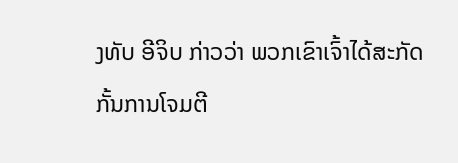ງທັບ ອີຈິບ ກ່າວວ່າ ພວກເຂົາເຈົ້າໄດ້ສະກັດ
ກັ້ນການໂຈມຕີ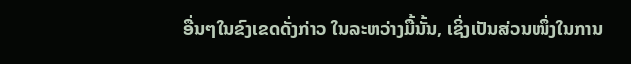ອື່ນໆໃນຂົງເຂດດັ່ງກ່າວ ໃນລະຫວ່າງມື້ນັ້ນ, ເຊິ່ງເປັນສ່ວນໜຶ່ງໃນການ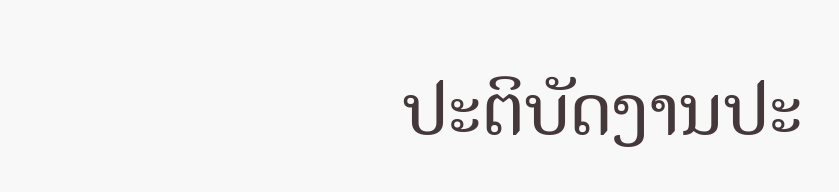ປະຕິບັດງານປະ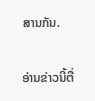ສານກັນ.

ອ່ານຂ່າວນີ້ຕື່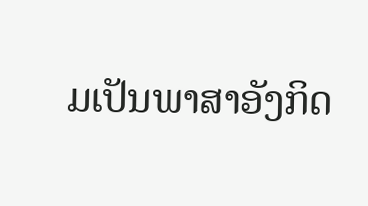ມເປັນພາສາອັງກິດ